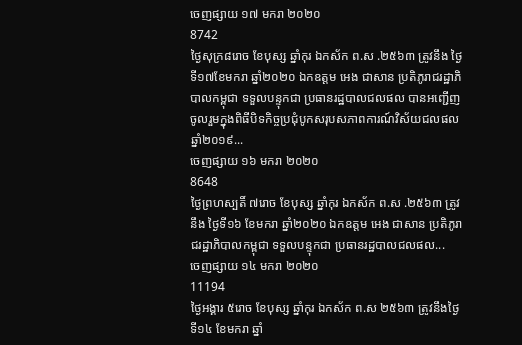ចេញផ្សាយ ១៧ មករា ២០២០
8742
ថ្ងៃសុក្រ៨រោច ខែបុស្ស ឆ្នាំកុរ ឯកស័ក ព.ស .២៥៦៣ ត្រូវនឹង ថ្ងៃទី១៧ខែមករា ឆ្នាំ២០២០ ឯកឧត្តម អេង ជាសាន ប្រតិភូរាជរដ្ឋាភិបាលកម្ពុជា ទទួលបន្ទុកជា ប្រធានរដ្ឋបាលជលផល បានអញ្ជើញចូលរួមក្នុងពិធីបិទកិច្ចប្រជុំបូកសរុបសភាពការណ៍វិស័យជលផលឆ្នាំ២០១៩...
ចេញផ្សាយ ១៦ មករា ២០២០
8648
ថ្ងៃព្រហស្បតិ៍ ៧រោច ខែបុស្ស ឆ្នាំកុរ ឯកស័ក ព.ស .២៥៦៣ ត្រូវនឹង ថ្ងៃទី១៦ ខែមករា ឆ្នាំ២០២០ ឯកឧត្តម អេង ជាសាន ប្រតិភូរាជរដ្ឋាភិបាលកម្ពុជា ទទួលបន្ទុកជា ប្រធានរដ្ឋបាលជលផល...
ចេញផ្សាយ ១៤ មករា ២០២០
11194
ថ្ងៃអង្គារ ៥រោច ខែបុស្ស ឆ្នាំកុរ ឯកស័ក ព.ស ២៥៦៣ ត្រូវនឹងថ្ងៃទី១៤ ខែមករា ឆ្នាំ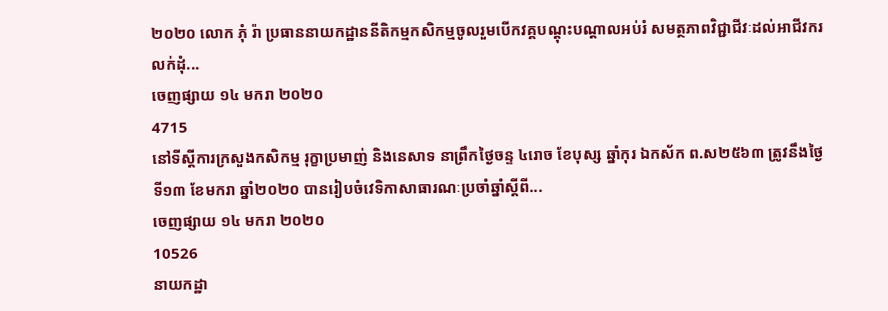២០២០ លោក ភុំ រ៉ា ប្រធាននាយកដ្ឋាននីតិកម្មកសិកម្មចូលរួមបើកវគ្គបណ្តុះបណ្តាលអប់រំ សមត្ថភាពវិជ្ជាជីវៈដល់អាជីវករលក់ដុំ...
ចេញផ្សាយ ១៤ មករា ២០២០
4715
នៅទីស្តីការក្រសួងកសិកម្ម រុក្ខាប្រមាញ់ និងនេសាទ នាព្រឹកថ្ងៃចន្ទ ៤រោច ខែបុស្ស ឆ្នាំកុរ ឯកស័ក ព.ស២៥៦៣ ត្រូវនឹងថ្ងៃទី១៣ ខែមករា ឆ្នាំ២០២០ បានរៀបចំវេទិកាសាធារណៈប្រចាំឆ្នាំស្តីពី...
ចេញផ្សាយ ១៤ មករា ២០២០
10526
នាយកដ្ឋា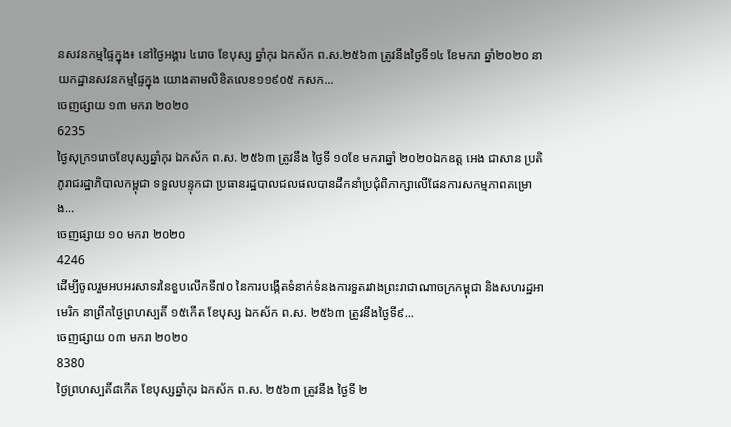នសវនកម្មផ្ទៃក្នុង៖ នៅថ្ងៃអង្គារ ៤រោច ខែបុស្ស ឆ្នាំកុរ ឯកស័ក ព.ស.២៥៦៣ ត្រូវនឹងថ្ងៃទី១៤ ខែមករា ឆ្នាំ២០២០ នាយកដ្ឋានសវនកម្មផ្ទៃក្នុង យោងតាមលិខិតលេខ១១៩០៥ កសក...
ចេញផ្សាយ ១៣ មករា ២០២០
6235
ថ្ងៃសុក្រ១រោចខែបុស្សឆ្នាំកុរ ឯកស័ក ព.ស. ២៥៦៣ ត្រូវនឹង ថ្ងៃទី ១០ខែ មករាឆ្នាំ ២០២០ឯកឧត្ត អេង ជាសាន ប្រតិភូរាជរដ្ឋាភិបាលកម្ពុជា ទទួលបន្ទុកជា ប្រធានរដ្ឋបាលជលផលបានដឹកនាំប្រជុំពិភាក្សាលើផែនការសកម្មភាពគម្រោង...
ចេញផ្សាយ ១០ មករា ២០២០
4246
ដើម្បីចូលរួមអបអរសាទរនៃខួបលើកទី៧០ នៃការបង្កើតទំនាក់ទំនងការទួតរវាងព្រះរាជាណាចក្រកម្ពុជា និងសហរដ្ឋអាមេរិក នាព្រឹកថ្ងៃព្រហស្បតិ៍ ១៥កើត ខែបុស្ស ឯកស័ក ព.ស. ២៥៦៣ ត្រូវនឹងថ្ងៃទី៩...
ចេញផ្សាយ ០៣ មករា ២០២០
8380
ថ្ងៃព្រហស្បតិ៍៨កើត ខែបុស្សឆ្នាំកុរ ឯកស័ក ព.ស. ២៥៦៣ ត្រូវនឹង ថ្ងៃទី ២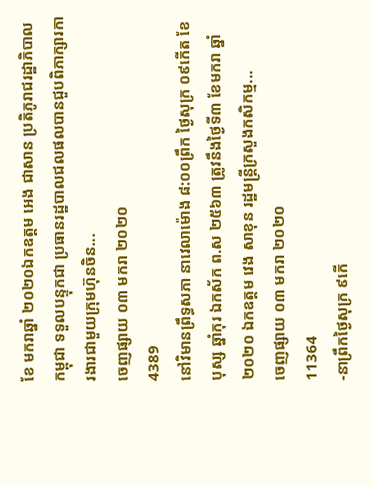ខែ មករាឆ្នាំ ២០២០ឯកឧត្តម អេង ជាសាន ប្រតិភូរាជរដ្ឋាភិបាលកម្ពុជា ទទួលបន្ទុកជា ប្រធានរដ្ឋបាលជលផលបានជួបពិភាក្សារការងារជាមួយក្រុមហ៊ុនចិន...
ចេញផ្សាយ ០៣ មករា ២០២០
4389
នៅវិមានព្រឹទ្ធសភា នាវេលាម៉ោង ៨:០០ព្រឹក ថ្ងៃសុក្រ ០៩កើត ខែបុស្ស ឆ្នាំកុរ ឯកស័ក ព.ស ២៥៦៣ ត្រូវនឹងថ្ងៃទី៣ ខែមករា ឆ្នាំ២០២០ ឯកឧត្តម វេង សាខុន រដ្ឋមន្ត្រីក្រសួងកសិកម្ម...
ចេញផ្សាយ ០៣ មករា ២០២០
11364
-នាព្រឹកថ្ងៃសុក្រ ៩កើ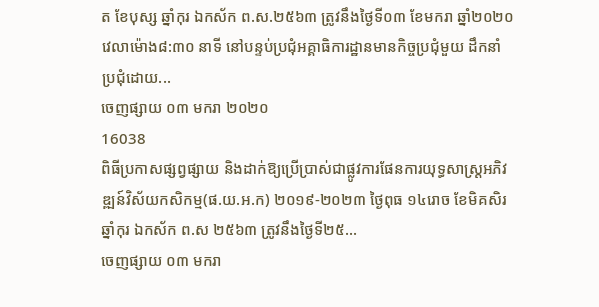ត ខែបុស្ស ឆ្នាំកុរ ឯកស័ក ព.ស.២៥៦៣ ត្រូវនឹងថ្ងៃទី០៣ ខែមករា ឆ្នាំ២០២០ វេលាម៉ោង៨:៣០ នាទី នៅបន្ទប់ប្រជុំអគ្គាធិការដ្ឋានមានកិច្ចប្រជុំមួយ ដឹកនាំប្រជុំដោយ...
ចេញផ្សាយ ០៣ មករា ២០២០
16038
ពិធីប្រកាសផ្សព្វផ្សាយ និងដាក់ឱ្យប្រើប្រាស់ជាផ្លូវការផែនការយុទ្ធសាស្រ្តអភិវឌ្ឍន៍វិស័យកសិកម្ម(ផ.យ.អ.ក) ២០១៩-២០២៣ ថ្ងៃពុធ ១៤រោច ខែមិគសិរ ឆ្នាំកុរ ឯកស័ក ព.ស ២៥៦៣ ត្រូវនឹងថ្ងៃទី២៥...
ចេញផ្សាយ ០៣ មករា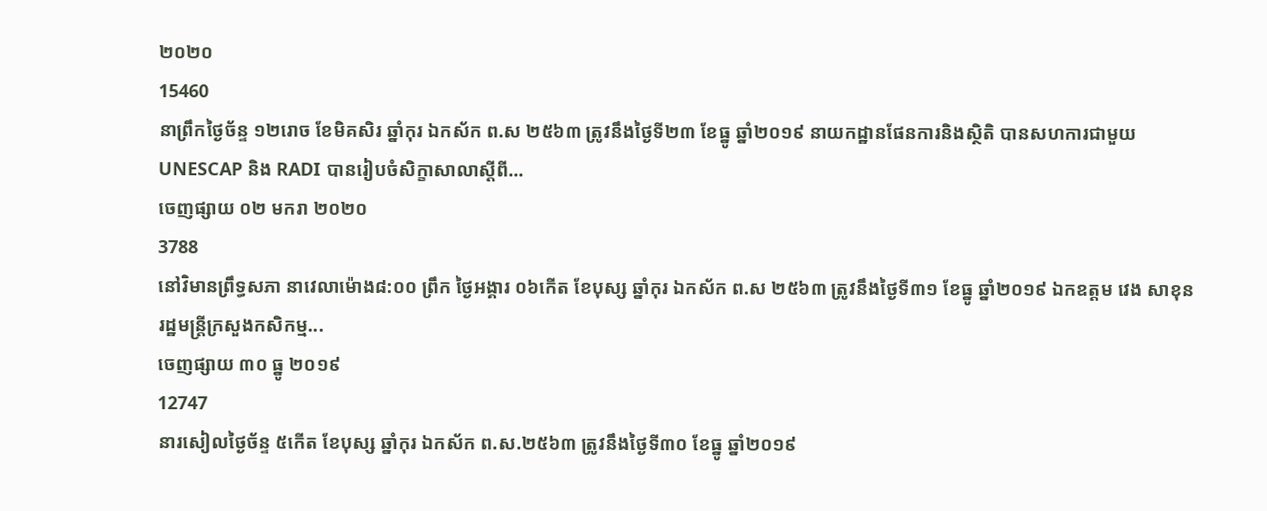២០២០
15460
នាព្រឹកថ្ងៃច័ន្ទ ១២រោច ខែមិគសិរ ឆ្នាំកុរ ឯកស័ក ព.ស ២៥៦៣ ត្រូវនឹងថ្ងៃទី២៣ ខែធ្នូ ឆ្នាំ២០១៩ នាយកដ្ឋានផែនការនិងស្ថិតិ បានសហការជាមួយ UNESCAP និង RADI បានរៀបចំសិក្ខាសាលាស្តីពី...
ចេញផ្សាយ ០២ មករា ២០២០
3788
នៅវិមានព្រឹទ្ធសភា នាវេលាម៉ោង៨:០០ ព្រឹក ថ្ងៃអង្គារ ០៦កើត ខែបុស្ស ឆ្នាំកុរ ឯកស័ក ព.ស ២៥៦៣ ត្រូវនឹងថ្ងៃទី៣១ ខែធ្នូ ឆ្នាំ២០១៩ ឯកឧត្តម វេង សាខុន រដ្ឋមន្ត្រីក្រសួងកសិកម្ម...
ចេញផ្សាយ ៣០ ធ្នូ ២០១៩
12747
នារសៀលថ្ងៃច័ន្ទ ៥កើត ខែបុស្ស ឆ្នាំកុរ ឯកស័ក ព.ស.២៥៦៣ ត្រូវនឹងថ្ងៃទី៣០ ខែធ្នូ ឆ្នាំ២០១៩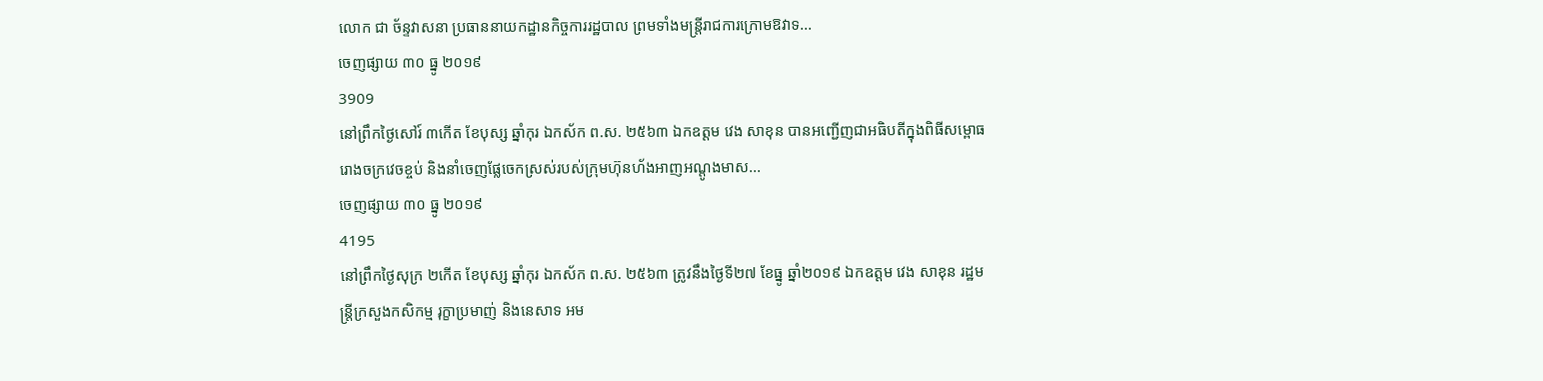លោក ជា ច័ន្ទវាសនា ប្រធាននាយកដ្ឋានកិច្ចការរដ្ឋបាល ព្រមទាំងមន្រ្តីរាជការក្រោមឱវាទ...
ចេញផ្សាយ ៣០ ធ្នូ ២០១៩
3909
នៅព្រឹកថ្ងៃសៅរ៍ ៣កើត ខែបុស្ស ឆ្នាំកុរ ឯកស័ក ព.ស. ២៥៦៣ ឯកឧត្តម វេង សាខុន បានអញ្ជើញជាអធិបតីក្នុងពិធីសម្ពោធរោងចក្រវេចខ្ចប់ និងនាំចេញផ្លែចេកស្រស់របស់ក្រុមហ៊ុនហ័ងអាញអណ្តូងមាស...
ចេញផ្សាយ ៣០ ធ្នូ ២០១៩
4195
នៅព្រឹកថ្ងៃសុក្រ ២កើត ខែបុស្ស ឆ្នាំកុរ ឯកស័ក ព.ស. ២៥៦៣ ត្រូវនឹងថ្ងៃទី២៧ ខែធ្នូ ឆ្នាំ២០១៩ ឯកឧត្តម វេង សាខុន រដ្ឋមន្រ្តីក្រសួងកសិកម្ម រុក្ខាប្រមាញ់ និងនេសាទ អម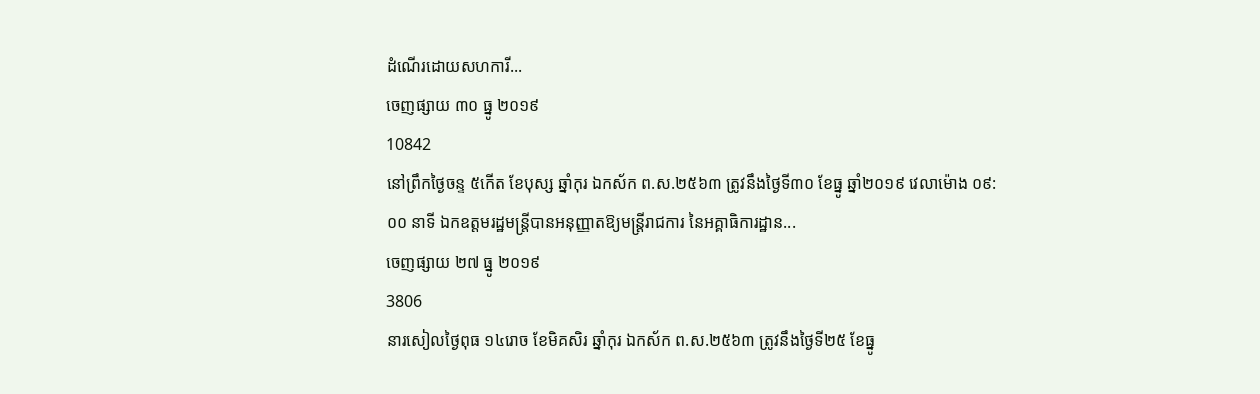ដំណើរដោយសហការី...
ចេញផ្សាយ ៣០ ធ្នូ ២០១៩
10842
នៅព្រឹកថ្ងៃចន្ទ ៥កើត ខែបុស្ស ឆ្នាំកុរ ឯកស័ក ព.ស.២៥៦៣ ត្រូវនឹងថ្ងៃទី៣០ ខែធ្នូ ឆ្នាំ២០១៩ វេលាម៉ោង ០៩:០០ នាទី ឯកឧត្តមរដ្ឋមន្ត្រីបានអនុញ្ញាតឱ្យមន្ត្រីរាជការ នៃអគ្គាធិការដ្ឋាន...
ចេញផ្សាយ ២៧ ធ្នូ ២០១៩
3806
នារសៀលថ្ងៃពុធ ១៤រោច ខែមិគសិរ ឆ្នាំកុរ ឯកស័ក ព.ស.២៥៦៣ ត្រូវនឹងថ្ងៃទី២៥ ខែធ្នូ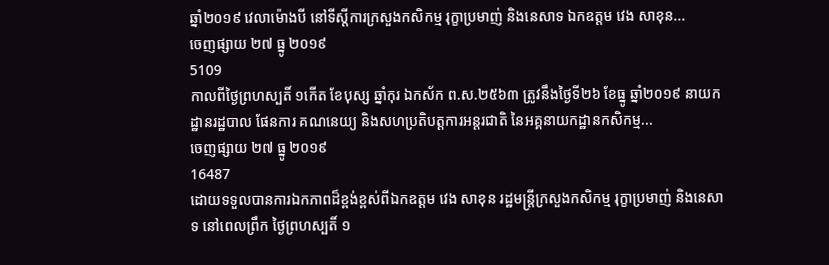ឆ្នាំ២០១៩ វេលាម៉ោងបី នៅទីស្តីការក្រសួងកសិកម្ម រុក្ខាប្រមាញ់ និងនេសាទ ឯកឧត្តម វេង សាខុន...
ចេញផ្សាយ ២៧ ធ្នូ ២០១៩
5109
កាលពីថ្ងៃព្រហស្បតិ៍ ១កើត ខែបុស្ស ឆ្នាំកុរ ឯកស័ក ព.ស.២៥៦៣ ត្រូវនឹងថ្ងៃទី២៦ ខែធ្នូ ឆ្នាំ២០១៩ នាយកដ្ឋានរដ្ឋបាល ផែនការ គណនេយ្យ និងសហប្រតិបត្តការអន្តរជាតិ នៃអគ្គនាយកដ្ឋានកសិកម្ម...
ចេញផ្សាយ ២៧ ធ្នូ ២០១៩
16487
ដោយទទួលបានការឯកភាពដ៏ខ្ពង់ខ្ពស់ពីឯកឧត្តម វេង សាខុន រដ្ឋមន្ត្រីក្រសួងកសិកម្ម រុក្ខាប្រមាញ់ និងនេសាទ នៅពេលព្រឹក ថ្ងៃព្រហស្បតិ៍ ១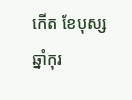កើត ខែបុស្ស ឆ្នាំកុរ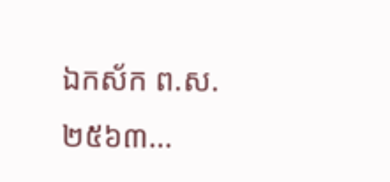ឯកស័ក ព.ស.២៥៦៣...